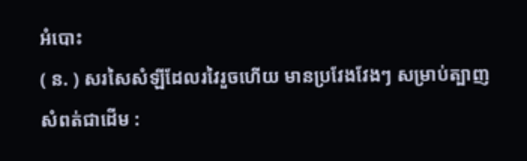អំបោះ
( ន. ) សរសៃសំឡីដែលរវៃរួចហើយ មានប្រវែងវែងៗ សម្រាប់ត្បាញសំពត់ជាដើម :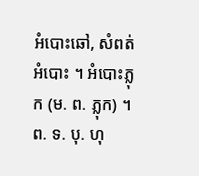អំបោះឆៅ, សំពត់អំបោះ ។ អំបោះភ្លុក (ម. ព. ភ្លុក) ។ ព. ទ. បុ. ហុ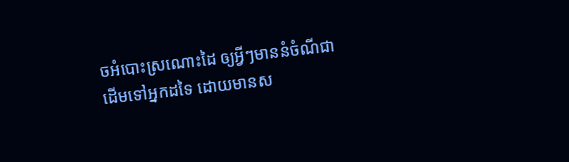ចអំបោះស្រណោះដៃ ឲ្យអ្វីៗមាននំចំណីជាដើមទៅអ្នកដទៃ ដោយមានស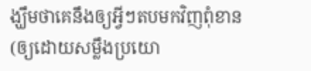ង្ឃឹមថាគេនឹងឲ្យអ្វីៗតបមកវិញពុំខាន (ឲ្យដោយសម្លឹងប្រយោ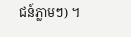ជន៍ភ្លាមៗ) ។